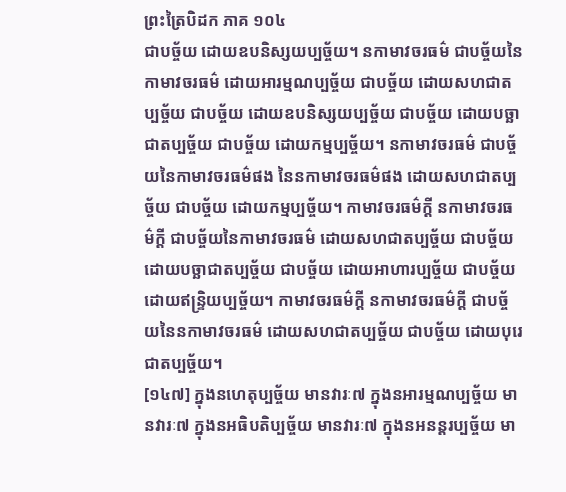ព្រះត្រៃបិដក ភាគ ១០៤
ជាបច្ច័យ ដោយឧបនិស្សយប្បច្ច័យ។ នកាមាវចរធម៌ ជាបច្ច័យនៃកាមាវចរធម៌ ដោយអារម្មណប្បច្ច័យ ជាបច្ច័យ ដោយសហជាតប្បច្ច័យ ជាបច្ច័យ ដោយឧបនិស្សយប្បច្ច័យ ជាបច្ច័យ ដោយបច្ឆាជាតប្បច្ច័យ ជាបច្ច័យ ដោយកម្មប្បច្ច័យ។ នកាមាវចរធម៌ ជាបច្ច័យនៃកាមាវចរធម៌ផង នៃនកាមាវចរធម៌ផង ដោយសហជាតប្បច្ច័យ ជាបច្ច័យ ដោយកម្មប្បច្ច័យ។ កាមាវចរធម៌ក្តី នកាមាវចរធម៌ក្តី ជាបច្ច័យនៃកាមាវចរធម៌ ដោយសហជាតប្បច្ច័យ ជាបច្ច័យ ដោយបច្ឆាជាតប្បច្ច័យ ជាបច្ច័យ ដោយអាហារប្បច្ច័យ ជាបច្ច័យ ដោយឥន្រ្ទិយប្បច្ច័យ។ កាមាវចរធម៌ក្តី នកាមាវចរធម៌ក្តី ជាបច្ច័យនៃនកាមាវចរធម៌ ដោយសហជាតប្បច្ច័យ ជាបច្ច័យ ដោយបុរេជាតប្បច្ច័យ។
[១៤៧] ក្នុងនហេតុប្បច្ច័យ មានវារៈ៧ ក្នុងនអារម្មណប្បច្ច័យ មានវារៈ៧ ក្នុងនអធិបតិប្បច្ច័យ មានវារៈ៧ ក្នុងនអនន្តរប្បច្ច័យ មា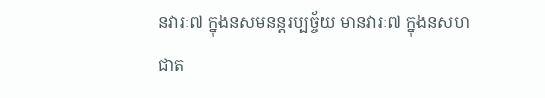នវារៈ៧ ក្នុងនសមនន្តរប្បច្ច័យ មានវារៈ៧ ក្នុងនសហជាត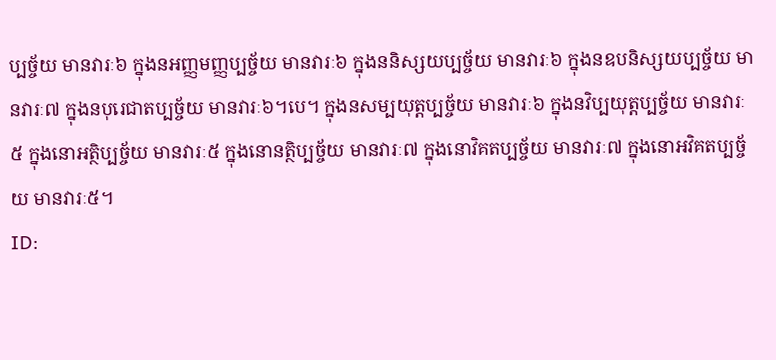ប្បច្ច័យ មានវារៈ៦ ក្នុងនអញ្ញមញ្ញប្បច្ច័យ មានវារៈ៦ ក្នុងននិស្សយប្បច្ច័យ មានវារៈ៦ ក្នុងនឧបនិស្សយប្បច្ច័យ មានវារៈ៧ ក្នុងនបុរេជាតប្បច្ច័យ មានវារៈ៦។បេ។ ក្នុងនសម្បយុត្តប្បច្ច័យ មានវារៈ៦ ក្នុងនវិប្បយុត្តប្បច្ច័យ មានវារៈ៥ ក្នុងនោអត្ថិប្បច្ច័យ មានវារៈ៥ ក្នុងនោនត្ថិប្បច្ច័យ មានវារៈ៧ ក្នុងនោវិគតប្បច្ច័យ មានវារៈ៧ ក្នុងនោអវិគតប្បច្ច័យ មានវារៈ៥។
ID: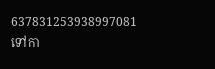637831253938997081
ទៅកា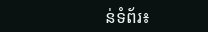ន់ទំព័រ៖